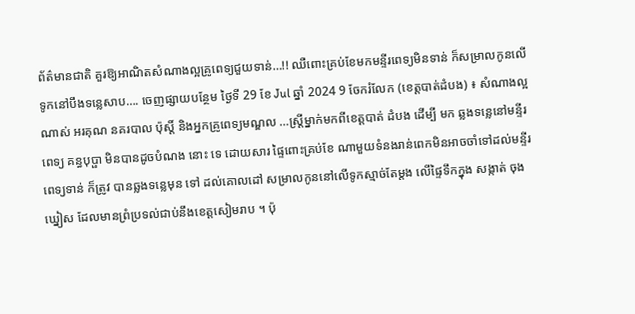ព័ត៌មានជាតិ គួរឱ្យអាណិតសំណាងល្អគ្រូពេទ្យជួយទាន់…!! ឈឺពោះគ្រប់ខែមកមន្ទីរពេទ្យមិនទាន់ ក៏សម្រាលកូនលើទូកនៅបឹងទន្លេសាប…. ចេញផ្សាយបន្ថែម ថ្ងៃទី 29 ខែ Jul ឆ្នាំ 2024 9 ចែករំលែក (ខេត្តបាត់ដំបង) ៖ សំណាងល្អណាស់ អរគុណ នគរបាល ប៉ុស្តិ៍ និងអ្នកគ្រូពេទ្យមណ្ឌល …ស្ត្រីម្នាក់មកពីខេត្តបាត់ ដំបង ដើម្បី មក ឆ្លងទន្លេនៅមន្ទីរពេទ្យ គន្ធបុប្ផា មិនបានដូចបំណង នោះ ទេ ដោយសារ ផ្ទៃពោះគ្រប់ខែ ណាមួយទំនងរាន់ពេកមិនអាចចាំទៅដល់មន្ទីរពេទ្យទាន់ ក៏ត្រូវ បានឆ្លងទន្លេមុន ទៅ ដល់គោលដៅ សម្រាលកូននៅលើទូកស្មាច់តែម្ដង លើផ្ទៃទឹកក្នុង សង្កាត់ ចុងឃ្នៀស ដែលមានព្រំប្រទល់ជាប់នឹងខេត្តសៀមរាប ។ ប៉ុ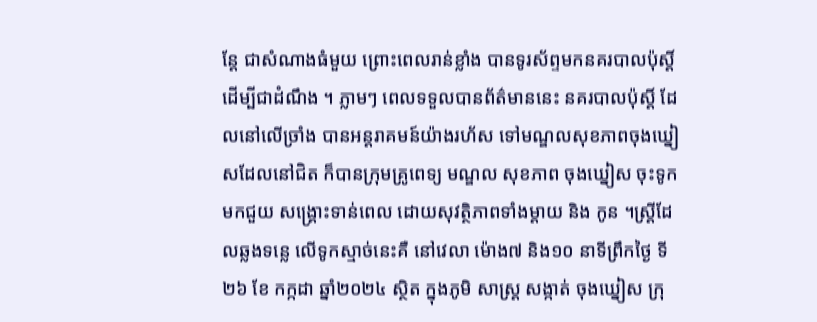ន្តែ ជាសំណាងធំមួយ ព្រោះពេលរាន់ខ្លាំង បានទូរស័ព្ទមកនគរបាលប៉ុស្តិ៍ដើម្បីជាដំណឹង ។ ភ្លាមៗ ពេលទទួលបានព័ត៌មាននេះ នគរបាលប៉ុស្តិ៍ ដែលនៅលើច្រាំង បានអន្តរាគមន៍យ៉ាងរហ័ស ទៅមណ្ឌលសុខភាពចុងឃ្នៀសដែលនៅជិត ក៏បានក្រុមគ្រូពេទ្យ មណ្ឌល សុខភាព ចុងឃ្នៀស ចុះទូកមកជួយ សង្គ្រោះទាន់ពេល ដោយសុវត្ថិភាពទាំងម្តាយ និង កូន ។ស្ត្រីដែលឆ្លងទន្លេ លើទូកស្មាច់នេះគឺ នៅវេលា ម៉ោង៧ និង១០ នាទីព្រឹកថ្ងៃ ទី២៦ ខែ កក្កដា ឆ្នាំ២០២៤ ស្ថិត ក្នុងភូមិ សាស្ត្រ សង្កាត់ ចុងឃ្នៀស ក្រុ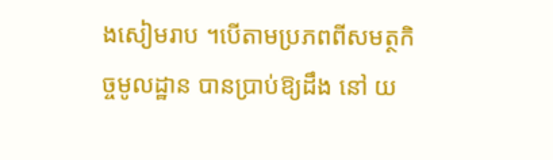ងសៀមរាប ។បើតាមប្រភពពីសមត្ថកិច្ចមូលដ្ឋាន បានប្រាប់ឱ្យដឹង នៅ យ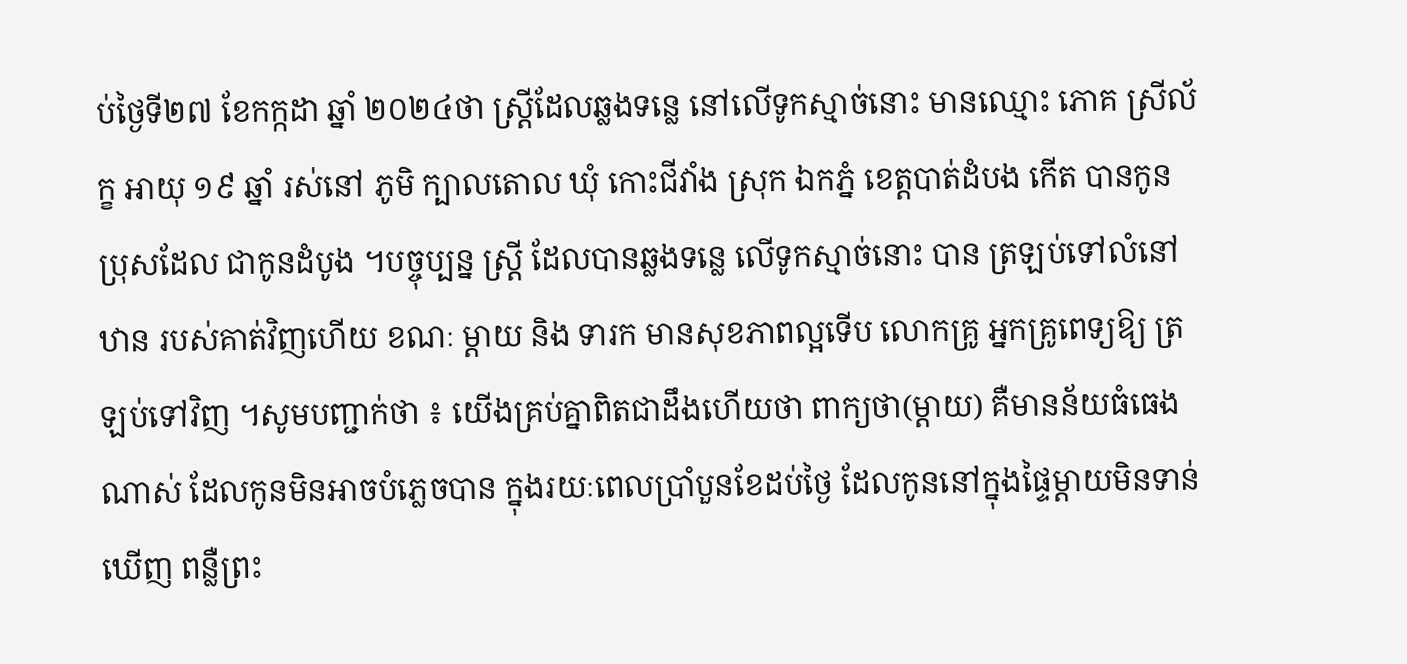ប់ថ្ងៃទី២៧ ខែកក្កដា ឆ្នាំ ២០២៤ថា ស្ត្រីដែលឆ្លងទន្លេ នៅលើទូកស្មាច់នោះ មានឈ្មោះ ភោគ ស្រីល័ក្ខ អាយុ ១៩ ឆ្នាំ រស់នៅ ភូមិ ក្បាលតោល ឃុំ កោះជីវាំង ស្រុក ឯកភ្នំ ខេត្តបាត់ដំបង កើត បានកូនប្រុសដែល ជាកូនដំបូង ។បច្ចុប្បន្ន ស្ត្រី ដែលបានឆ្លងទន្លេ លើទូកស្មាច់នោះ បាន ត្រឡប់ទៅលំនៅឋាន របស់គាត់វិញហើយ ខណៈ ម្តាយ និង ទារក មានសុខភាពល្អទើប លោកគ្រូ អ្នកគ្រូពេទ្យឱ្យ ត្រឡប់ទៅវិញ ។សូមបញ្ជាក់ថា ៖ យើងគ្រប់គ្នាពិតជាដឹងហើយថា ពាក្យថា(ម្ដាយ) គឺមានន័យធំធេងណាស់ ដែលកូនមិនអាចបំភ្លេចបាន ក្នុងរយៈពេលប្រាំបួនខែដប់ថ្ងៃ ដែលកូននៅក្នុងផ្ទៃម្ដាយមិនទាន់ឃើញ ពន្លឺព្រះ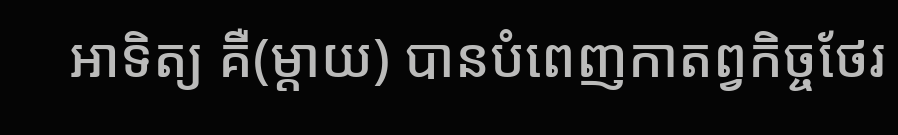អាទិត្យ គឺ(ម្ដាយ) បានបំពេញកាតព្វកិច្ចថែរ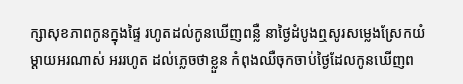ក្សាសុខភាពកូនក្នុងផ្ទៃ រហូតដល់កូនឃើញពន្លឺ នាថ្ងៃដំបូងឮសូរសម្លេងស្រែកយំ ម្ដាយអរណាស់ អររហូត ដល់ភ្លេចថាខ្លួន កំពុងឈឺចុកចាប់ថ្ងៃដែលកូនឃើញព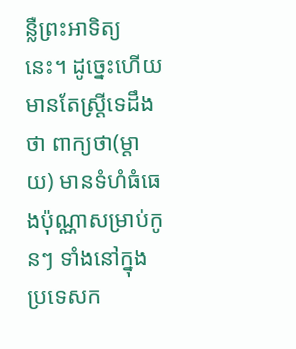ន្លឺព្រះអាទិត្យនេះ។ ដូច្នេះហើយ មានតែស្ត្រីទេដឹងថា ពាក្យថា(ម្ដាយ) មានទំហំធំធេងប៉ុណ្ណាសម្រាប់កូនៗ ទាំងនៅក្នុងប្រទេសក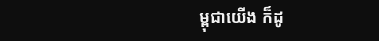ម្ពុជាយើង ក៏ដូ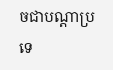ចជាបណ្តាប្រទេ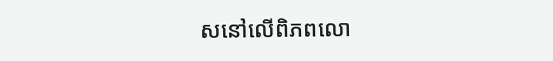សនៅលើពិភពលោ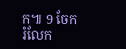ក៕ 9 ចែករំលែក